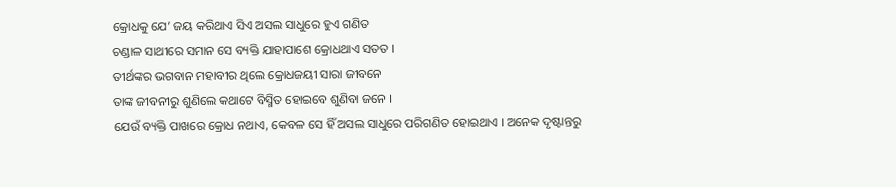କ୍ରୋଧକୁ ଯେ’ ଜୟ କରିଥାଏ ସିଏ ଅସଲ ସାଧୁରେ ହୁଏ ଗଣିତ
ଚଣ୍ଡାଳ ସାଥୀରେ ସମାନ ସେ ବ୍ୟକ୍ତି ଯାହାପାଶେ କ୍ରୋଧଥାଏ ସତତ ।
ତୀର୍ଥଙ୍କର ଭଗବାନ ମହାବୀର ଥିଲେ କ୍ରୋଧଜୟୀ ସାରା ଜୀବନେ
ତାଙ୍କ ଜୀବନୀରୁ ଶୁଣିଲେ କଥାଟେ ବିସ୍ମିତ ହୋଇବେ ଶୁଣିବା ଜନେ ।
ଯେଉଁ ବ୍ୟକ୍ତି ପାଖରେ କ୍ରୋଧ ନଥାଏ, କେବଳ ସେ ହିଁ ଅସଲ ସାଧୁରେ ପରିଗଣିତ ହୋଇଥାଏ । ଅନେକ ଦୃଷ୍ଟାନ୍ତରୁ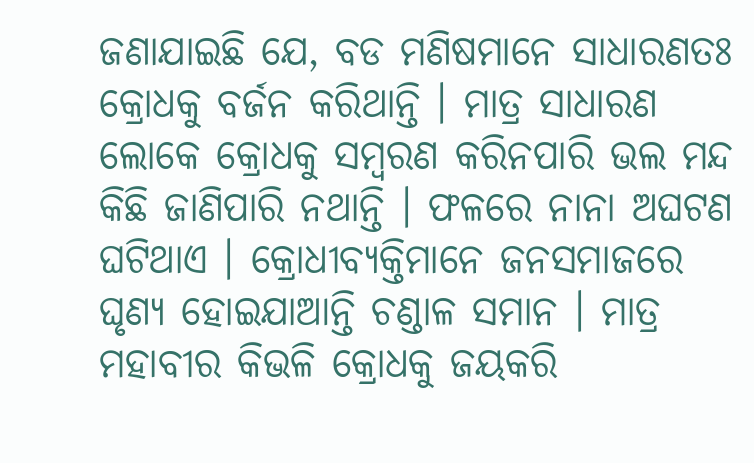ଜଣାଯାଇଛି ଯେ, ବଡ ମଣିଷମାନେ ସାଧାରଣତଃ କ୍ରୋଧକୁ ବର୍ଜନ କରିଥାନ୍ତି । ମାତ୍ର ସାଧାରଣ ଲୋକେ କ୍ରୋଧକୁ ସମ୍ବରଣ କରିନପାରି ଭଲ ମନ୍ଦ କିଛି ଜାଣିପାରି ନଥାନ୍ତି । ଫଳରେ ନାନା ଅଘଟଣ ଘଟିଥାଏ । କ୍ରୋଧୀବ୍ୟକ୍ତିମାନେ ଜନସମାଜରେ ଘୃଣ୍ୟ ହୋଇଯାଆନ୍ତି ଚଣ୍ଡାଳ ସମାନ । ମାତ୍ର ମହାବୀର କିଭଳି କ୍ରୋଧକୁ ଜୟକରି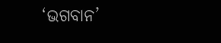‘ଭଗବାନ’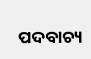ପଦବାଚ୍ୟ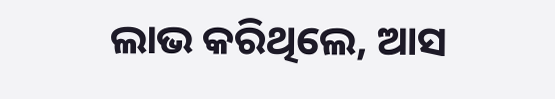ଲାଭ କରିଥିଲେ, ଆସ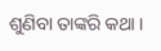ଶୁଣିବା ତାଙ୍କରି କଥା ।